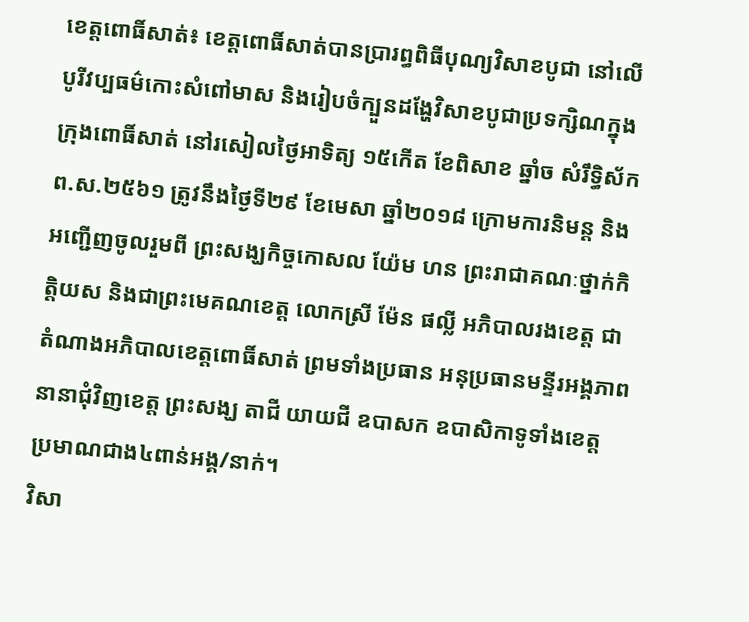ខេត្តពោធិ៍សាត់៖ ខេត្តពោធិ៍សាត់បានប្រារព្ធពិធីបុណ្យវិសាខបូជា នៅលើបូរីវប្បធម៌កោះសំពៅមាស និងរៀបចំក្បួនដង្ហែវិសាខបូជាប្រទក្សិណក្នុងក្រុងពោធិ៍សាត់ នៅរសៀលថ្ងៃអាទិត្យ ១៥កើត ខែពិសាខ ឆ្នាំច សំរឹទ្ធិស័ក ព.ស.២៥៦១ ត្រូវនឹងថ្ងៃទី២៩ ខែមេសា ឆ្នាំ២០១៨ ក្រោមការនិមន្ត និងអញ្ជើញចូលរួមពី ព្រះសង្ឃកិច្ចកោសល យ៉ែម ហន ព្រះរាជាគណៈថ្នាក់កិត្តិយស និងជាព្រះមេគណខេត្ត លោកស្រី ម៉ែន ផល្លី អភិបាលរងខេត្ត ជាតំណាងអភិបាលខេត្តពោធិ៍សាត់ ព្រមទាំងប្រធាន អនុប្រធានមន្ទីរអង្គភាពនានាជុំវិញខេត្ត ព្រះសង្ឃ តាជី យាយជី ឧបាសក ឧបាសិកាទូទាំងខេត្ត ប្រមាណជាង៤ពាន់អង្គ/នាក់។
វិសា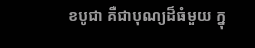ខបូជា គឺជាបុណ្យដ៏ធំមួយ ក្នុ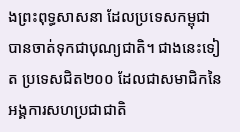ងព្រះពុទ្ធសាសនា ដែលប្រទេសកម្ពុជា បានចាត់ទុកជាបុណ្យជាតិ។ ជាងនេះទៀត ប្រទេសជិត២០០ ដែលជាសមាជិកនៃអង្គការសហប្រជាជាតិ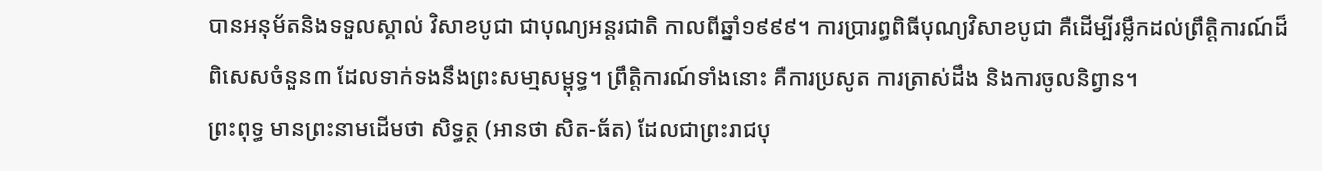បានអនុម័តនិងទទួលស្គាល់ វិសាខបូជា ជាបុណ្យអន្តរជាតិ កាលពីឆ្នាំ១៩៩៩។ ការប្រារព្ធពិធីបុណ្យវិសាខបូជា គឺដើម្បីរម្លឹកដល់ព្រឹត្តិការណ៍ដ៏ពិសេសចំនួន៣ ដែលទាក់ទងនឹងព្រះសមា្មសម្ពុទ្ធ។ ព្រឹត្តិការណ៍ទាំងនោះ គឺការប្រសូត ការត្រាស់ដឹង និងការចូលនិព្វាន។
ព្រះពុទ្ធ មានព្រះនាមដើមថា សិទ្ធត្ថ (អានថា សិត-ធ័ត) ដែលជាព្រះរាជបុ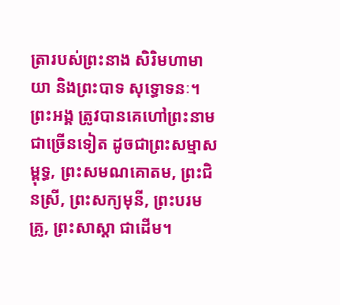ត្រារបស់ព្រះនាង សិរិមហាមាយា និងព្រះបាទ សុទ្ធោទនៈ។ ព្រះអង្គ ត្រូវបានគេហៅព្រះនាមជាច្រើនទៀត ដូចជាព្រះសម្មាសម្ពុទ្ធ, ព្រះសមណគោតម, ព្រះជិនស្រី, ព្រះសក្យមុនី, ព្រះបរមគ្រូ, ព្រះសាស្តា ជាដើម។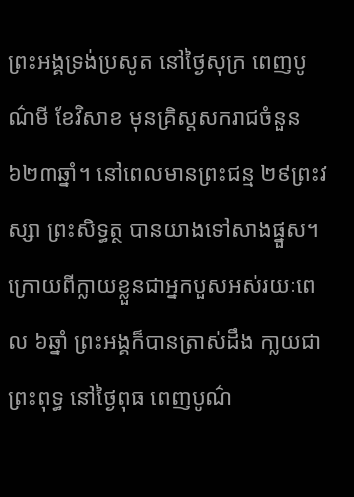ព្រះអង្គទ្រង់ប្រសូត នៅថ្ងៃសុក្រ ពេញបូណ៌មី ខែវិសាខ មុនគ្រិស្តសករាជចំនួន ៦២៣ឆ្នាំ។ នៅពេលមានព្រះជន្ម ២៩ព្រះវស្សា ព្រះសិទ្ធត្ថ បានយាងទៅសាងផ្នួស។ ក្រោយពីក្លាយខ្លួនជាអ្នកបួសអស់រយៈពេល ៦ឆ្នាំ ព្រះអង្គក៏បានត្រាស់ដឹង កា្លយជាព្រះពុទ្ធ នៅថ្ងៃពុធ ពេញបូណ៌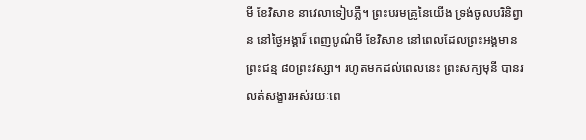មី ខែវិសាខ នាវេលាទៀបភ្លឺ។ ព្រះបរមគ្រូនៃយើង ទ្រង់ចូលបរិនិព្វាន នៅថ្ងៃអង្គារ៏ ពេញបូណ៌មី ខែវិសាខ នៅពេលដែលព្រះអង្គមានព្រះជន្ម ៨០ព្រះវស្សា។ រហូតមកដល់ពេលនេះ ព្រះសក្យមុនី បានរលត់សង្ខារអស់រយៈពេ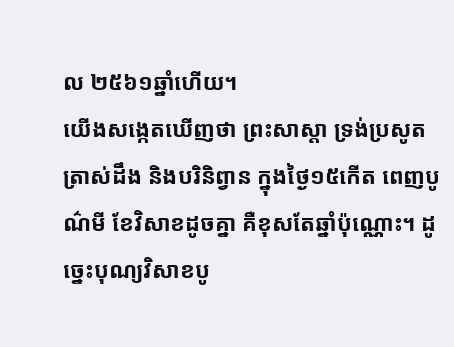ល ២៥៦១ឆ្នាំហើយ។
យើងសង្កេតឃើញថា ព្រះសាស្តា ទ្រង់ប្រសូត ត្រាស់ដឹង និងបរិនិព្វាន ក្នុងថ្ងៃ១៥កើត ពេញបូណ៌មី ខែវិសាខដូចគ្នា គឺខុសតែឆ្នាំប៉ុណ្ណោះ។ ដូច្នេះបុណ្យវិសាខបូ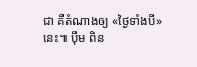ជា គឺតំណាងឲ្យ «ថ្ងៃទាំងបី» នេះ៕ ប៉ឹម ពិន